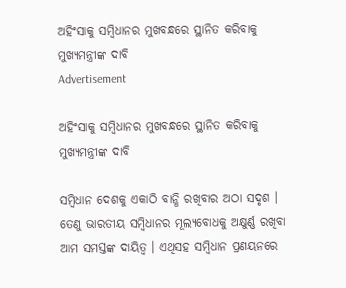ଅହିଂସାକୁ ସମ୍ୱିଧାନର ମୁଖବନ୍ଧରେ ସ୍ଥାନିତ କରିବାକୁ ମୁଖ୍ୟମନ୍ତ୍ରୀଙ୍କ ଦାବି
Advertisement

ଅହିଂସାକୁ ସମ୍ୱିଧାନର ମୁଖବନ୍ଧରେ ସ୍ଥାନିତ କରିବାକୁ ମୁଖ୍ୟମନ୍ତ୍ରୀଙ୍କ ଦାବି

ସମ୍ବିଧାନ ଦେଶକୁ ଏକାଠି ବାନ୍ଧି ରଖିବାର ଅଠା ସଦୃଶ । ତେଣୁ ଭାରତୀୟ ସମ୍ବିଧାନର ମୂଲ୍ୟବୋଧକୁ ଅକ୍ଷୁର୍ଣ୍ଣ ରଖିବା ଆମ ସମସ୍ତଙ୍କ ଦାୟିତ୍ୱ । ଏଥିସହ ସମ୍ବିଧାନ ପ୍ରଣୟନରେ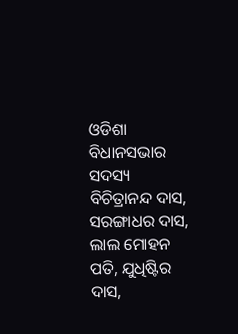ଓଡିଶା ବିଧାନସଭାର ସଦସ୍ୟ ବିଚିତ୍ରାନନ୍ଦ ଦାସ, ସରଙ୍ଗାଧର ଦାସ, ଲାଲ ମୋହନ ପତି, ଯୁଧିଷ୍ଟିର ଦାସ,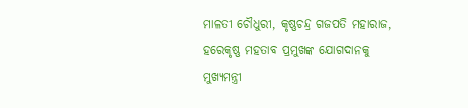ମାଳତୀ ଚୌଧୁରୀ, କୃଷ୍ଣଚନ୍ଦ୍ର ଗଜପତି ମହାରାଜ, ହରେକୃଷ୍ଣ ମହତାବ ପ୍ରମୁଖଙ୍କ ଯୋଗଦାନକୁ ମୁଖ୍ୟମନ୍ତ୍ରୀ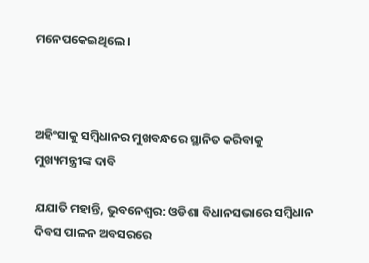ମନେପକେଇଥିଲେ ।



ଅହିଂସାକୁ ସମ୍ୱିଧାନର ମୁଖବନ୍ଧରେ ସ୍ଥାନିତ କରିବାକୁ ମୁଖ୍ୟମନ୍ତ୍ରୀଙ୍କ ଦାବି

ଯଯାତି ମହାନ୍ତି, ଭୁବନେଶ୍ୱର: ଓଡିଶା ବିଧାନସଭାରେ ସମ୍ବିଧାନ ଦିବସ ପାଳନ ଅବସରରେ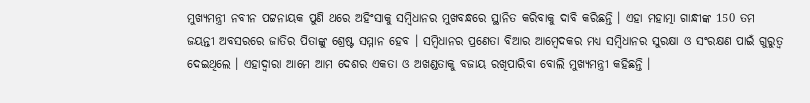ମୁଖ୍ୟମନ୍ତ୍ରୀ ନବୀନ ପଟ୍ଟନାୟକ ପୁଣି ଥରେ ଅହିଂସାକୁ ସମ୍ବିଧାନର ମୁଖବନ୍ଧରେ ସ୍ଥାନିତ କରିବାକୁ ଦାବି କରିଛନ୍ତି । ଏହା ମହାତ୍ମା ଗାନ୍ଧୀଙ୍କ 150 ତମ ଜୟନ୍ତୀ ଅବସରରେ ଜାତିର ପିତାଙ୍କୁ ଶ୍ରେଷ୍ଟ ସମ୍ମାନ ହେବ । ସମ୍ବିଧାନର ପ୍ରଣେତା ବିଆର ଆମ୍ବେଦକର ମଧ୍ୟ ସମ୍ବିଧାନର ସୁରକ୍ଷା ଓ ସଂରକ୍ଷଣ ପାଇଁ ଗୁରୁତ୍ୱ ଦେଇଥିଲେ । ଏହାଦ୍ୱାରା ଆମେ ଆମ ଦେଶର ଏକତା ଓ ଅଖଣ୍ଡତାକୁ ବଜାୟ ରଖିପାରିବା ବୋଲି ମୁଖ୍ୟମନ୍ତ୍ରୀ କହିଛନ୍ତି ।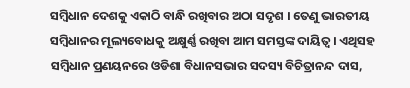ସମ୍ବିଧାନ ଦେଶକୁ ଏକାଠି ବାନ୍ଧି ରଖିବାର ଅଠା ସଦୃଶ । ତେଣୁ ଭାରତୀୟ ସମ୍ବିଧାନର ମୂଲ୍ୟବୋଧକୁ ଅକ୍ଷୁର୍ଣ୍ଣ ରଖିବା ଆମ ସମସ୍ତଙ୍କ ଦାୟିତ୍ୱ । ଏଥିସହ ସମ୍ବିଧାନ ପ୍ରଣୟନରେ ଓଡିଶା ବିଧାନସଭାର ସଦସ୍ୟ ବିଚିତ୍ରାନନ୍ଦ ଦାସ,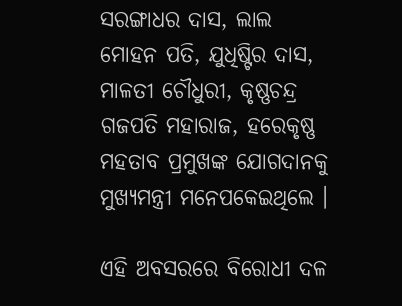ସରଙ୍ଗାଧର ଦାସ, ଲାଲ ମୋହନ ପତି, ଯୁଧିଷ୍ଟିର ଦାସ, ମାଳତୀ ଚୌଧୁରୀ, କୃଷ୍ଣଚନ୍ଦ୍ର ଗଜପତି ମହାରାଜ, ହରେକୃଷ୍ଣ ମହତାବ ପ୍ରମୁଖଙ୍କ ଯୋଗଦାନକୁ ମୁଖ୍ୟମନ୍ତ୍ରୀ ମନେପକେଇଥିଲେ ।

ଏହି ଅବସରରେ ବିରୋଧୀ ଦଳ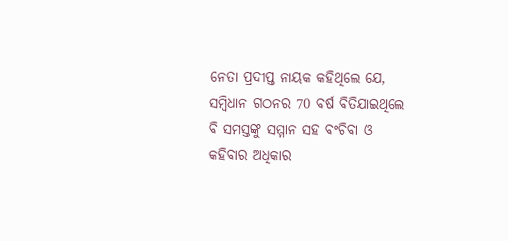ନେତା ପ୍ରଦୀପ୍ତ ନାୟକ କହିଥିଲେ ଯେ, ସମ୍ବିଧାନ ଗଠନର 70 ବର୍ଷ ବିତିଯାଇଥିଲେ ବି ସମସ୍ତଙ୍କୁ ସମ୍ମାନ ସହ ବଂଚିବା ଓ କହିବାର ଅଧିକାର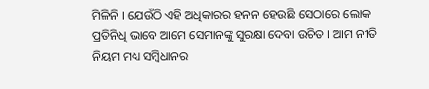ମିଳିନି । ଯେଉଁଠି ଏହି ଅଧିକାରର ହନନ ହେଉଛି ସେଠାରେ ଲୋକ ପ୍ରତିନିଧି ଭାବେ ଆମେ ସେମାନଙ୍କୁ ସୁରକ୍ଷା ଦେବା ଉଚିତ । ଆମ ନୀତି ନିୟମ ମଧ୍ୟ ସମ୍ବିଧାନର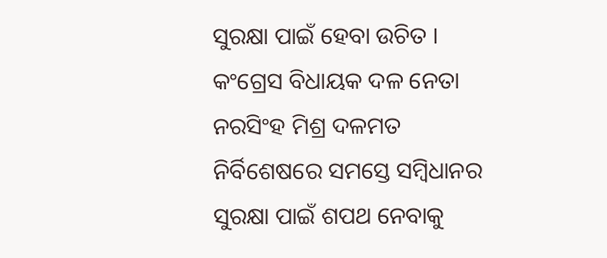ସୁରକ୍ଷା ପାଇଁ ହେବା ଉଚିତ । କଂଗ୍ରେସ ବିଧାୟକ ଦଳ ନେତା ନରସିଂହ ମିଶ୍ର ଦଳମତ ନିର୍ବିଶେଷରେ ସମସ୍ତେ ସମ୍ବିଧାନର ସୁରକ୍ଷା ପାଇଁ ଶପଥ ନେବାକୁ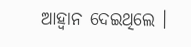ଆହ୍ଵାନ ଦେଇଥିଲେ ।